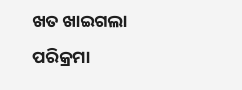ଖତ ଖାଇଗଲା ପରିକ୍ରମା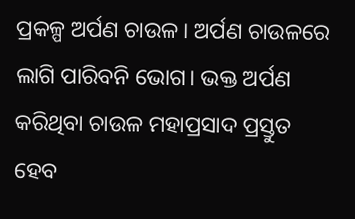ପ୍ରକଳ୍ପ ଅର୍ପଣ ଚାଉଳ। ଅର୍ପଣ ଚାଉଳରେ ଲାଗି ପାରିବନି ଭୋଗ। ଭକ୍ତ ଅର୍ପଣ କରିଥିବା ଚାଉଳ ମହାପ୍ରସାଦ ପ୍ରସ୍ତୁତ ହେବ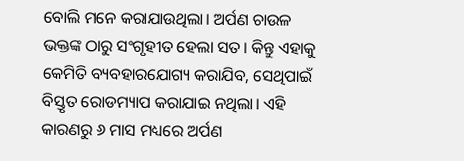ବୋଲି ମନେ କରାଯାଉଥିଲା। ଅର୍ପଣ ଚାଉଳ ଭକ୍ତଙ୍କ ଠାରୁ ସଂଗୃହୀତ ହେଲା ସତ। କିନ୍ତୁ ଏହାକୁ କେମିତି ବ୍ୟବହାରଯୋଗ୍ୟ କରାଯିବ, ସେଥିପାଇଁ ବିସ୍ତୃତ ରୋଡମ୍ୟାପ କରାଯାଇ ନଥିଲା। ଏହି କାରଣରୁ ୬ ମାସ ମଧ୍ୟରେ ଅର୍ପଣ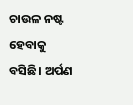ଚାଉଳ ନଷ୍ଟ ହେବାକୁ ବସିଛି। ଅର୍ପଣ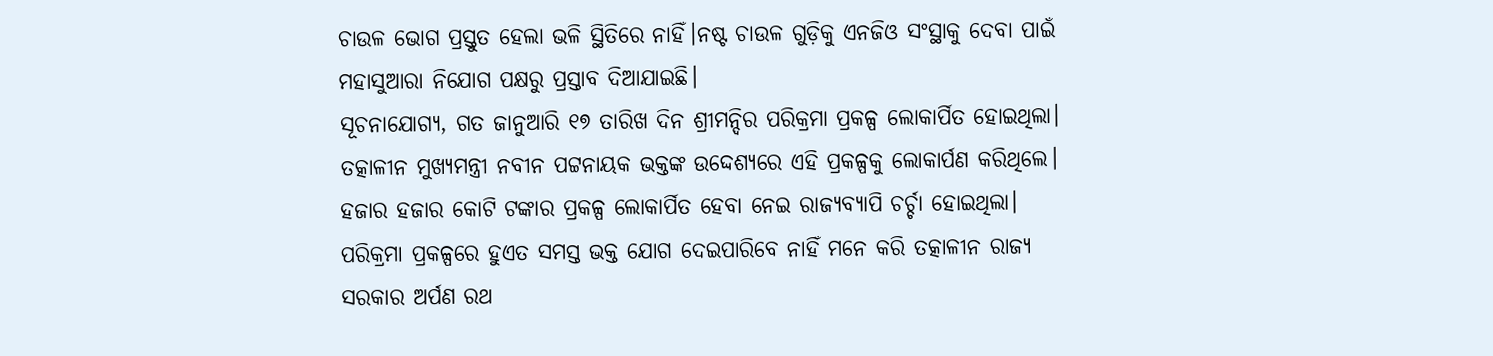ଚାଉଳ ଭୋଗ ପ୍ରସ୍ତୁତ ହେଲା ଭଳି ସ୍ଥିତିରେ ନାହିଁ।ନଷ୍ଟ ଚାଉଳ ଗୁଡ଼ିକୁ ଏନଜିଓ ସଂସ୍ଥାକୁ ଦେବା ପାଇଁ ମହାସୁଆରା ନିଯୋଗ ପକ୍ଷରୁ ପ୍ରସ୍ତାବ ଦିଆଯାଇଛି।
ସୂଚନାଯୋଗ୍ୟ, ଗତ ଜାନୁଆରି ୧୭ ତାରିଖ ଦିନ ଶ୍ରୀମନ୍ଦିର ପରିକ୍ରମା ପ୍ରକଳ୍ପ ଲୋକାର୍ପିତ ହୋଇଥିଲା। ତତ୍କାଳୀନ ମୁଖ୍ୟମନ୍ତ୍ରୀ ନବୀନ ପଟ୍ଟନାୟକ ଭକ୍ତଙ୍କ ଉଦ୍ଦେଶ୍ୟରେ ଏହି ପ୍ରକଳ୍ପକୁ ଲୋକାର୍ପଣ କରିଥିଲେ। ହଜାର ହଜାର କୋଟି ଟଙ୍କାର ପ୍ରକଳ୍ପ ଲୋକାର୍ପିତ ହେବା ନେଇ ରାଜ୍ୟବ୍ୟାପି ଚର୍ଚ୍ଚା ହୋଇଥିଲା। ପରିକ୍ରମା ପ୍ରକଳ୍ପରେ ହୁଏତ ସମସ୍ତ ଭକ୍ତ ଯୋଗ ଦେଇପାରିବେ ନାହିଁ ମନେ କରି ତତ୍କାଳୀନ ରାଜ୍ୟ ସରକାର ଅର୍ପଣ ରଥ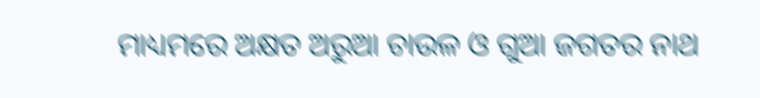ମାଧ୍ୟମରେ ଅକ୍ଷତ ଅରୁଆ ଚାଉଳ ଓ ଗୁଆ ଜଗତର ନାଥ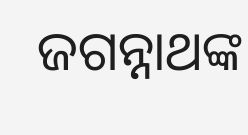ଜଗନ୍ନାଥଙ୍କ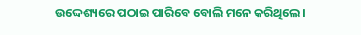ଉଦ୍ଦେଶ୍ୟରେ ପଠାଇ ପାରିବେ ବୋଲି ମନେ କରିଥିଲେ।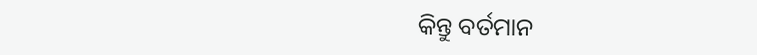କିନ୍ତୁ ବର୍ତମାନ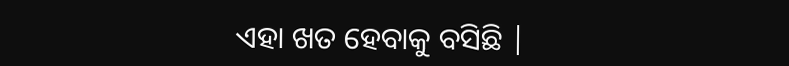ଏହା ଖତ ହେବାକୁ ବସିଛି |